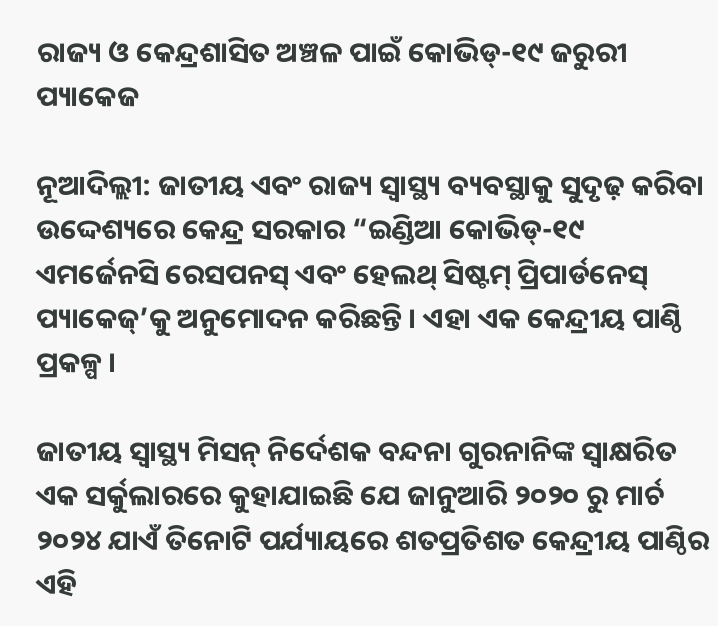ରାଜ୍ୟ ଓ କେନ୍ଦ୍ରଶାସିତ ଅଞ୍ଚଳ ପାଇଁ କୋଭିଡ୍-୧୯ ଜରୁରୀ ପ୍ୟାକେଜ

ନୂଆଦିଲ୍ଲୀ: ଜାତୀୟ ଏବଂ ରାଜ୍ୟ ସ୍ୱାସ୍ଥ୍ୟ ବ୍ୟବସ୍ଥାକୁ ସୁଦୃଢ଼ କରିବା ଉଦ୍ଦେଶ୍ୟରେ କେନ୍ଦ୍ର ସରକାର “ଇଣ୍ଡିଆ କୋଭିଡ୍-୧୯ ଏମର୍ଜେନସି ରେସପନସ୍ ଏବଂ ହେଲଥ୍ ସିଷ୍ଟମ୍ ପ୍ରିପାର୍ଡନେସ୍ ପ୍ୟାକେଜ୍’କୁ ଅନୁମୋଦନ କରିଛନ୍ତି । ଏହା ଏକ କେନ୍ଦ୍ରୀୟ ପାଣ୍ଠି ପ୍ରକଳ୍ପ ।

ଜାତୀୟ ସ୍ୱାସ୍ଥ୍ୟ ମିସନ୍ ନିର୍ଦେଶକ ବନ୍ଦନା ଗୁରନାନିଙ୍କ ସ୍ୱାକ୍ଷରିତ ଏକ ସର୍କୁଲାରରେ କୁହାଯାଇଛି ଯେ ଜାନୁଆରି ୨୦୨୦ ରୁ ମାର୍ଚ ୨୦୨୪ ଯାଏଁ ତିନୋଟି ପର୍ଯ୍ୟାୟରେ ଶତପ୍ରତିଶତ କେନ୍ଦ୍ରୀୟ ପାଣ୍ଠିର ଏହି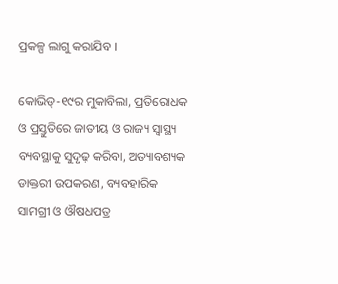ପ୍ରକଳ୍ପ ଲାଗୁ କରାଯିବ ।

କୋଭିଡ୍-୧୯ର ମୁକାବିଲା, ପ୍ରତିରୋଧକ ଓ ପ୍ରସ୍ତୁତିରେ ଜାତୀୟ ଓ ରାଜ୍ୟ ସ୍ୱାସ୍ଥ୍ୟ ବ୍ୟବସ୍ଥାକୁ ସୁଦୃଢ଼ କରିବା, ଅତ୍ୟାବଶ୍ୟକ ଡାକ୍ତରୀ ଉପକରଣ, ବ୍ୟବହାରିକ ସାମଗ୍ରୀ ଓ ଔଷଧପତ୍ର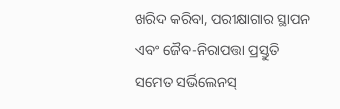ଖରିଦ କରିବା, ପରୀକ୍ଷାଗାର ସ୍ଥାପନ ଏବଂ ଜୈବ-ନିରାପତ୍ତା ପ୍ରସ୍ତୁତି ସମେତ ସର୍ଭିଲେନସ୍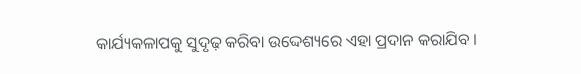କାର୍ଯ୍ୟକଳାପକୁ ସୁଦୃଢ଼ କରିବା ଉଦ୍ଦେଶ୍ୟରେ ଏହା ପ୍ରଦାନ କରାଯିବ ।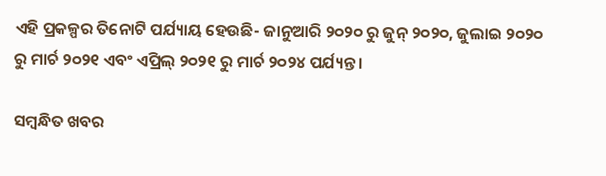ଏହି ପ୍ରକଳ୍ପର ତିନୋଟି ପର୍ଯ୍ୟାୟ ହେଉଛି- ଜାନୁଆରି ୨୦୨୦ ରୁ ଜୁନ୍ ୨୦୨୦, ଜୁଲାଇ ୨୦୨୦ ରୁ ମାର୍ଚ ୨୦୨୧ ଏବଂ ଏପ୍ରିଲ୍ ୨୦୨୧ ରୁ ମାର୍ଚ ୨୦୨୪ ପର୍ଯ୍ୟନ୍ତ ।

ସମ୍ବନ୍ଧିତ ଖବର